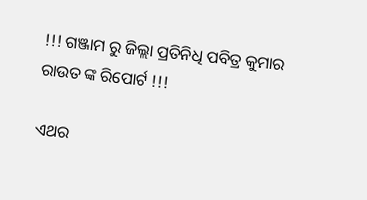!!! ଗଞ୍ଜାମ ରୁ ଜିଲ୍ଲା ପ୍ରତିନିଧି ପବିତ୍ର କୁମାର ରାଉତ ଙ୍କ ରିପୋର୍ଟ !!!

ଏଥର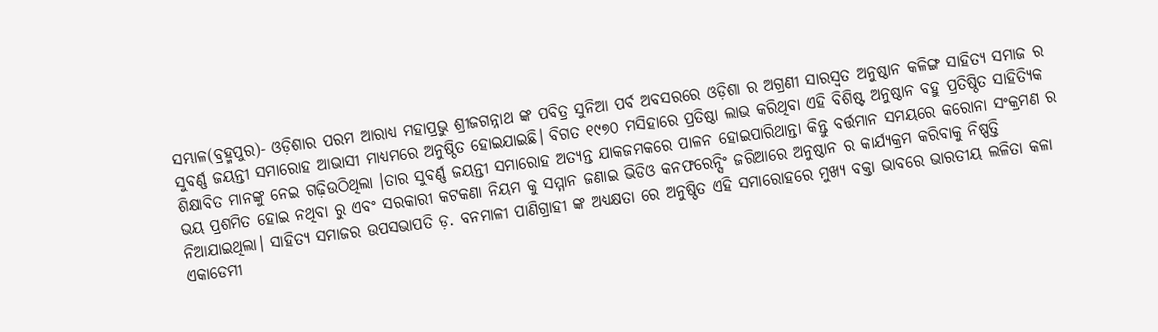ସମ୍ଭାଳ(ବ୍ରହ୍ମପୁର)- ଓଡ଼ିଶାର ପରମ ଆରାଧ୍ୟ ମହାପ୍ରଭୁ ଶ୍ରୀଜଗନ୍ନାଥ ଙ୍କ ପବିତ୍ର ସୁନିଆ ପର୍ବ ଅବସରରେ ଓଡ଼ିଶା ର ଅଗ୍ରଣୀ ସାରସ୍ଵତ ଅନୁଷ୍ଠାନ କଳିଙ୍ଗ ସାହିତ୍ୟ ସମାଜ ର ସୁବର୍ଣ୍ଣ ଜୟନ୍ତୀ ସମାରୋହ ଆଭାସୀ ମାଧ୍ୟମରେ ଅନୁଷ୍ଠିତ ହୋଇଯାଇଛି। ବିଗତ ୧୯୭୦ ମସିହାରେ ପ୍ରତିଷ୍ଠା ଲାଭ କରିଥିବା ଏହି ବିଶିଷ୍ଟ ଅନୁଷ୍ଠାନ ବହୁ ପ୍ରତିଷ୍ଠିତ ସାହିତ୍ୟିକ ଶିକ୍ଷାବିତ ମାନଙ୍କୁ ନେଇ ଗଢ଼ିଉଠିଥିଲା ।ତାର ସୁବର୍ଣ୍ଣ ଜୟନ୍ତୀ ସମାରୋହ ଅତ୍ୟନ୍ତ ଯାକଜମକରେ ପାଳନ ହୋଇପାରିଥାନ୍ତା କିନ୍ତୁ ବର୍ତ୍ତମାନ ସମୟରେ କରୋନା ସଂକ୍ରମଣ ର ଭୟ ପ୍ରଶମିତ ହୋଇ ନଥିବା ରୁ ଏବଂ ସରକାରୀ କଟକଣା ନିୟମ କୁ ସମ୍ମାନ ଜଣାଇ ଭିଡିଓ କନଫରେନ୍ସିଂ ଜରିଆରେ ଅନୁଷ୍ଠାନ ର କାର୍ଯ୍ୟକ୍ରମ କରିବାକୁ ନିଷ୍ପତ୍ତି ନିଆଯାଇଥିଲା। ସାହିତ୍ୟ ସମାଜର ଉପସଭାପତି ଡ଼. ବନମାଳୀ ପାଣିଗ୍ରାହୀ ଙ୍କ ଅଧ୍ୟକ୍ଷତା ରେ ଅନୁଷ୍ଠିତ ଏହି ସମାରୋହରେ ମୁଖ୍ୟ ବକ୍ତା ଭାବରେ ଭାରତୀୟ ଲଳିତା କଳା ଏକାଡେମୀ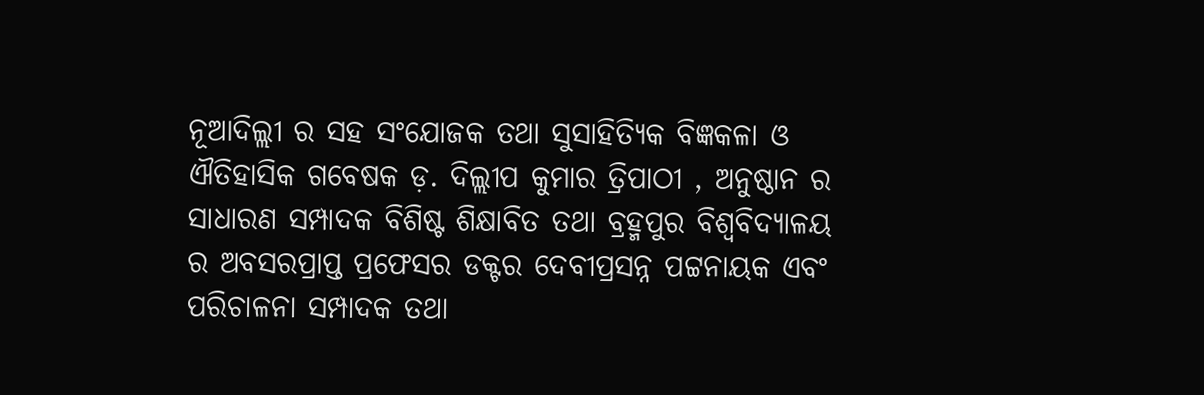ନୂଆଦିଲ୍ଲୀ ର ସହ ସଂଯୋଜକ ତଥା ସୁସାହିତ୍ୟିକ ବିଜ୍ଞକଳା ଓ ଐତିହାସିକ ଗବେଷକ ଡ଼. ଦିଲ୍ଲୀପ କୁମାର ତ୍ରିପାଠୀ , ଅନୁଷ୍ଠାନ ର ସାଧାରଣ ସମ୍ପାଦକ ବିଶିଷ୍ଟ ଶିକ୍ଷାବିତ ତଥା ବ୍ରହ୍ମପୁର ବିଶ୍ଵବିଦ୍ୟାଳୟ ର ଅବସରପ୍ରାପ୍ତ ପ୍ରଫେସର ଡକ୍ଟର ଦେବୀପ୍ରସନ୍ନ ପଟ୍ଟନାୟକ ଏବଂ ପରିଚାଳନା ସମ୍ପାଦକ ତଥା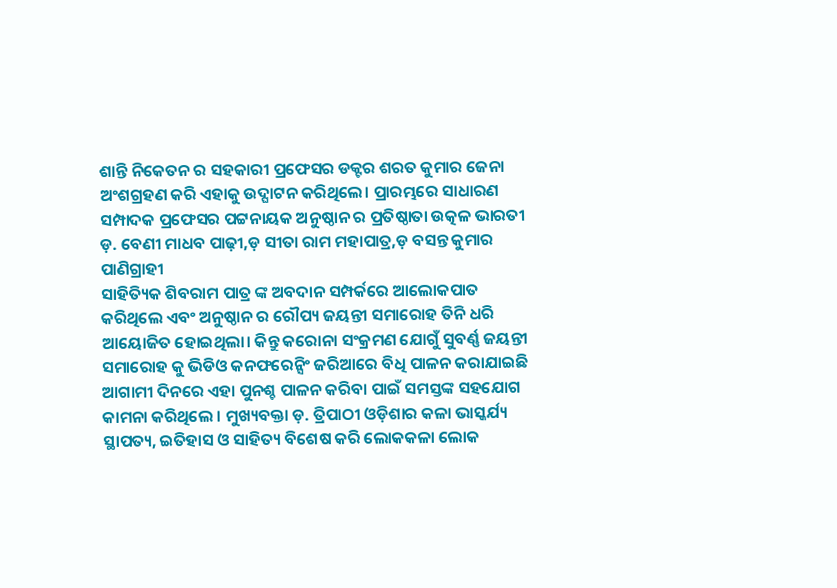ଶାନ୍ତି ନିକେତନ ର ସହକାରୀ ପ୍ରଫେସର ଡକ୍ଟର ଶରତ କୁମାର ଜେନା ଅଂଶଗ୍ରହଣ କରି ଏହାକୁ ଉଦ୍ଘାଟନ କରିଥିଲେ। ପ୍ରାରମ୍ଭରେ ସାଧାରଣ ସମ୍ପାଦକ ପ୍ରଫେସର ପଟ୍ଟନାୟକ ଅନୁଷ୍ଠାନ ର ପ୍ରତିଷ୍ଠାତା ଉତ୍କଳ ଭାରତୀ ଡ଼. ବେଣୀ ମାଧବ ପାଢ଼ୀ,ଡ଼ ସୀତା ରାମ ମହାପାତ୍ର,ଡ଼ ବସନ୍ତ କୁମାର ପାଣିଗ୍ରାହୀ
ସାହିତ୍ୟିକ ଶିବରାମ ପାତ୍ର ଙ୍କ ଅବଦାନ ସମ୍ପର୍କରେ ଆଲୋକପାତ କରିଥିଲେ ଏବଂ ଅନୁଷ୍ଠାନ ର ରୌପ୍ୟ ଜୟନ୍ତୀ ସମାରୋହ ତିନି ଧରି ଆୟୋଜିତ ହୋଇଥିଲା। କିନ୍ତୁ କରୋନା ସଂକ୍ରମଣ ଯୋଗୁଁ ସୁବର୍ଣ୍ଣ ଜୟନ୍ତୀ ସମାରୋହ କୁ ଭିଡିଓ କନଫରେନ୍ସିଂ ଜରିଆରେ ବିଧି ପାଳନ କରାଯାଇଛି ଆଗାମୀ ଦିନରେ ଏହା ପୁନଶ୍ଚ ପାଳନ କରିବା ପାଇଁ ସମସ୍ତଙ୍କ ସହଯୋଗ କାମନା କରିଥିଲେ । ମୁଖ୍ୟବକ୍ତା ଡ଼. ତ୍ରିପାଠୀ ଓଡ଼ିଶାର କଳା ଭାସ୍କର୍ଯ୍ୟ ସ୍ଥାପତ୍ୟ, ଇତିହାସ ଓ ସାହିତ୍ୟ ବିଶେଷ କରି ଲୋକକଳା ଲୋକ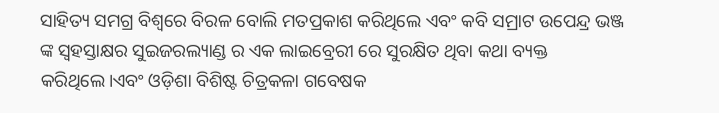ସାହିତ୍ୟ ସମଗ୍ର ବିଶ୍ବରେ ବିରଳ ବୋଲି ମତପ୍ରକାଶ କରିଥିଲେ ଏବଂ କବି ସମ୍ରାଟ ଉପେନ୍ଦ୍ର ଭଞ୍ଜ ଙ୍କ ସ୍ବହସ୍ତାକ୍ଷର ସୁଇଜରଲ୍ୟାଣ୍ଡ ର ଏକ ଲାଇବ୍ରେରୀ ରେ ସୁରକ୍ଷିତ ଥିବା କଥା ବ୍ୟକ୍ତ କରିଥିଲେ।ଏବଂ ଓଡ଼ିଶା ବିଶିଷ୍ଟ ଚିତ୍ରକଳା ଗବେଷକ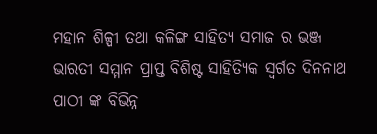ମହାନ ଶିଳ୍ପୀ ତଥା କଳିଙ୍ଗ ସାହିତ୍ୟ ସମାଜ ର ଭଞ୍ଜ ଭାରତୀ ସମ୍ମାନ ପ୍ରାପ୍ତ ବିଶିଷ୍ଟ ସାହିତ୍ୟିକ ସ୍ବର୍ଗତ ଦିନନାଥ ପାଠୀ ଙ୍କ ବିଭିନ୍ନ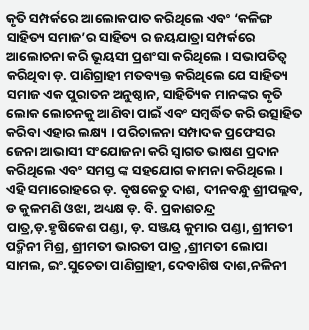କୃତି ସମ୍ପର୍କରେ ଆଲୋକପାତ କରିଥିଲେ ଏବଂ ‘କଳିଙ୍ଗ ସାହିତ୍ୟ ସମାଜ’ର ସାହିତ୍ୟ ର ଜୟଯାତ୍ରା ସମ୍ପର୍କରେ ଆଲୋଚନା କରି ଭୂୟସୀ ପ୍ରଶଂସା କରିଥିଲେ । ସଭାପତିତ୍ବ କରିଥିବା ଡ଼. ପାଣିଗ୍ରାହୀ ମତବ୍ୟକ୍ତ କରିଥିଲେ ଯେ ସାହିତ୍ୟ ସମାଜ ଏକ ପୁରାତନ ଅନୁଷ୍ଠାନ, ସାହିତ୍ୟିକ ମାନଙ୍କର କୃତି ଲୋକ ଲୋଚନକୁ ଆଣିବା ପାଇଁ ଏବଂ ସମ୍ବର୍ଦ୍ଧିତ କରି ଉତ୍ସାହିତ କରିବା ଏହାର ଲକ୍ଷ୍ୟ । ପରିଚାଳନା ସମ୍ପାଦକ ପ୍ରଫେସର ଜେନା ଆଭାସୀ ସଂଯୋଜନା କରି ସ୍ବାଗତ ଭାଷଣ ପ୍ରଦାନ କରିଥିଲେ ଏବଂ ସମସ୍ତ ଙ୍କ ସହଯୋଗ କାମନା କରିଥିଲେ । ଏହି ସମାରୋହରେ ଡ଼. ବୃଷକେତୁ ଦାଶ, ଦୀନବନ୍ଧୁ ଶ୍ରୀପଲ୍ଲବ, ଡ କୁଳମଣି ଓଝା, ଅଧ୍ୟକ୍ଷ ଡ଼. ବି. ପ୍ରକାଶଚନ୍ଦ୍ର ପାତ୍ର,ଡ଼.ହୃଷିକେଶ ପଣ୍ଡା, ଡ଼. ସଞ୍ଜୟ କୁମାର ପଣ୍ଡା, ଶ୍ରୀମତୀ ପଦ୍ମିନୀ ମିଶ୍ର, ଶ୍ରୀମତୀ ଭାରତୀ ପାତ୍ର ,ଶ୍ରୀମତୀ ଲୋପା ସାମଲ, ଇଂ.ସୁଚେତା ପାଣିଗ୍ରାହୀ, ଦେବାଶିଷ ଦାଶ,ନଳିନୀ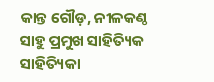କାନ୍ତ ଗୌଡ଼, ନୀଳକଣ୍ଠ ସାହୁ ପ୍ରମୁଖ ସାହିତ୍ୟିକ ସାହିତ୍ୟିକା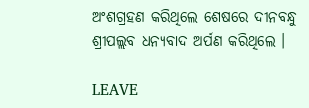ଅଂଶଗ୍ରହଣ କରିଥିଲେ ଶେଷରେ ଦୀନବନ୍ଧୁ ଶ୍ରୀପଲ୍ଲବ ଧନ୍ୟବାଦ ଅର୍ପଣ କରିଥିଲେ ।

LEAVE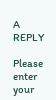A REPLY

Please enter your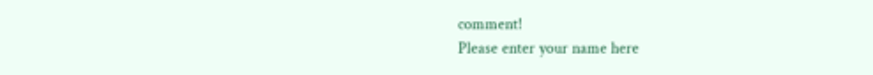comment!
Please enter your name here